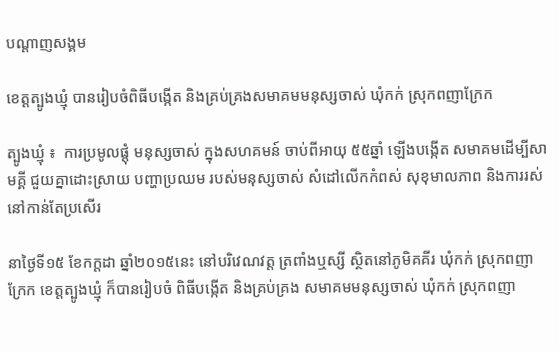បណ្តាញសង្គម

ខេត្តត្បូងឃ្មុំ បានរៀបចំពិធីបង្កើត និងគ្រប់គ្រងសមាគមមនុស្សចាស់ ឃុំកក់ ស្រុកពញាក្រែក

ត្បូងឃ្មុំ ៖  ការប្រមូលផ្ដុំ មនុស្សចាស់ ក្នុងសហគមន៍ ចាប់ពីអាយុ ៥៥ឆ្នាំ ឡើងបង្កើត សមាគមដើម្បីសាមគ្គី ជួយគ្នាដោះស្រាយ បញ្ហាប្រឈម របស់មនុស្សចាស់ សំដៅលើកកំពស់ សុខុមាលភាព និងការរស់ នៅកាន់តែប្រសើរ

នាថ្ងៃទី១៥ ខែកក្ដដា ឆ្នាំ២០១៥នេះ នៅបរិវេណវត្ត ត្រពាំងឬស្សី ស្ថិតនៅភូមិគគីរ ឃុំកក់ ស្រុកពញាក្រែក ខេត្តត្បូងឃ្មុំ ក៏បានរៀបចំ ពិធីបង្កើត និងគ្រប់គ្រង សមាគមមនុស្សចាស់ ឃុំកក់ ស្រុកពញា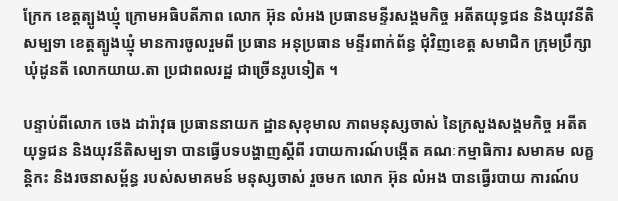ក្រែក ខេត្តត្បូងឃ្មុំ ក្រោមអធិបតីភាព លោក អ៊ុន លំអង ប្រធានមន្ទីរសង្គមកិច្ច អតីតយុទ្ធជន និងយុវនីតិសម្បទា ខេត្តត្បូងឃ្មុំ មានការចូលរួមពី ប្រធាន អនុប្រធាន មន្ទីរពាក់ព័ន្ធ ជុំវិញខេត្ត សមាជិក ក្រុមប្រឹក្សា ឃុំដូនតី លោកយាយ.តា ប្រជាពលរដ្ឋ ជាច្រើនរូបទៀត ។

បន្ទាប់ពីលោក ចេង ដារ៉ាវុធ ប្រធាននាយក ដ្ឋានសុខុមាល ភាពមនុស្សចាស់ នៃក្រសួងសង្គមកិច្ច អតីតយុទ្ធជន និងយុវនីតិសម្បទា បានធ្វើបទបង្ហាញស្ដីពី របាយការណ៍បង្កើត គណៈកម្មាធិការ សមាគម លគ្ខន្តិកះ និងរចនាសម្ព័ន្ធ របស់សមាគមន៍ មនុស្សចាស់ រួចមក លោក អ៊ុន លំអង បានធ្វើរបាយ ការណ៍ប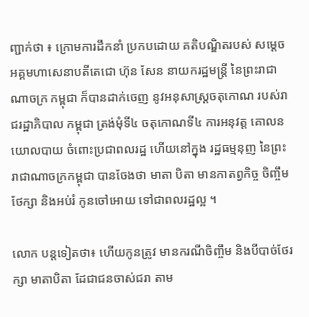ញ្ជាក់ថា ៖ ក្រោមការដឹកនាំ ប្រកបដោយ គតិបណ្ឌិតរបស់ សម្ដេចអគ្គមហាសេនាបតីតេជោ ហ៊ុន សែន នាយករដ្ឋមន្ត្រី នៃព្រះរាជាណាចក្រ កម្ពុជា ក៏បានដាក់ចេញ នូវអនុសាស្រ្តចតុកោណ របស់រាជរដ្ឋាភិបាល កម្ពុជា ត្រង់មុំទី៤ ចតុកោណទី៤ ការអនុវត្ត គោលនយោលបាយ ចំពោះប្រជាពលរដ្ឋ ហើយនៅក្នុង រដ្ឋធម្មនុញ នៃព្រះរាជាណាចក្រកម្ពុជា បានចែងថា មាតា បិតា មានកាតព្វកិច្ច ចិញ្ចឹមថែក្សា និងអប់រំ កូនចៅអោយ ទៅជាពលរដ្ឋល្អ ។

លោក បន្តទៀតថា៖ ហើយកូនត្រូវ មានករណីចិញ្ចឹម និងបីបាច់ថែរក្សា មាតាបិតា ដែជាជនចាស់ជរា តាម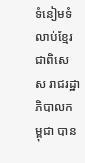ទំនៀមទំលាប់ខ្មែរ ជាពិសេស រាជរដ្ឋាភិបាលកម្ពុជា បាន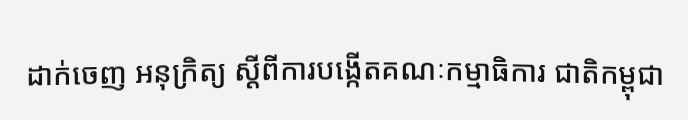ដាក់ចេញ អនុក្រិត្យ ស្ដីពីការបង្កើតគណៈកម្មាធិការ ជាតិកម្ពុជា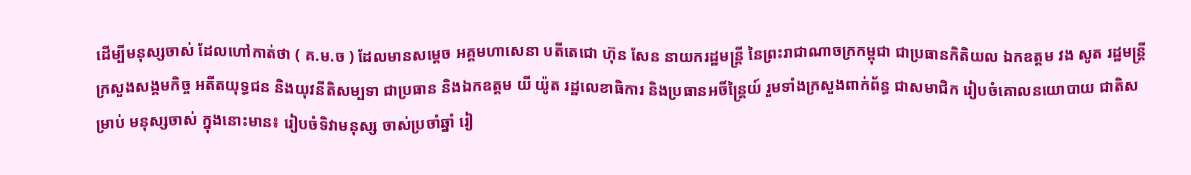ដើម្បីមនុស្សចាស់ ដែលហៅកាត់ថា ( គ.ម.ច ) ដែលមានសម្ដេច អគ្គមហាសេនា បតីតេជោ ហ៊ុន សែន នាយករដ្ឋមន្ត្រី នៃព្រះរាជាណាចក្រកម្ពុជា ជាប្រធានកិតិយល ឯកឧត្តម វង សូត រដ្ឋមន្ត្រីក្រសួងសង្គមកិច្ច អតីតយុទ្ធជន និងយុវនីតិសម្បទា ជាប្រធាន និងឯកឧត្តម យី យ៉ូត រដ្ឋលេខាធិការ និងប្រធានអចិ៍ន្ត្រៃយ៍ រួមទាំងក្រសួងពាក់ព័ន្ធ ជាសមាជិក រៀបចំគោលនយោបាយ ជាតិសម្រាប់ មនុស្សចាស់ ក្នុងនោះមាន៖ រៀបចំទិវាមនុស្ស ចាស់ប្រចាំឆ្នាំ រៀ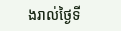ងរាល់ថ្ងៃទី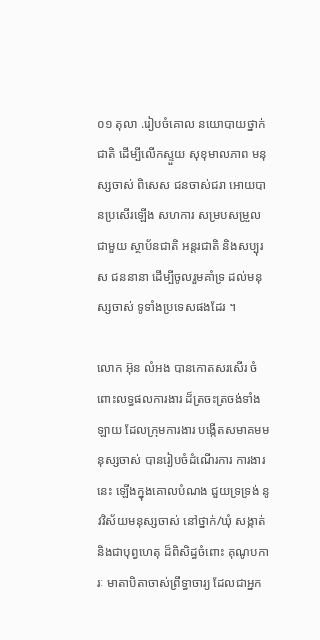០១ តុលា .រៀបចំគោល នយោបាយថ្នាក់ជាតិ ដើម្បីលើកស្ទួយ សុខុមាលភាព មនុស្សចាស់ ពិសេស ជនចាស់ជរា អោយបានប្រសើរឡើង សហការ សម្របសម្រួល ជាមួយ ស្ថាប័នជាតិ អន្តរជាតិ និងសប្បុរស ជននានា ដើម្បីចូលរួមគាំទ្រ ដល់មនុស្សចាស់ ទូទាំងប្រទេសផងដែរ ។

លោក អ៊ុន លំអង បានកោតសរសើរ ចំពោះលទ្ធផលការងារ ដ៏ត្រចះត្រចង់ទាំងឡាយ ដែលក្រុមការងារ បង្កើតសមាគមមនុស្សចាស់ បានរៀបចំដំណើរការ ការងារនេះ ឡើងក្នុងគោលបំណង ជួយទ្រទ្រង់ នូវវិស័យមនុស្សចាស់ នៅថ្នាក់/ឃុំ សង្កាត់ និងជាបុព្វហេតុ ដ៏ពិសិដ្ធចំពោះ គុណូបការៈ មាតាបិតាចាស់ព្រឹទ្ធាចារ្យ ដែលជាអ្នក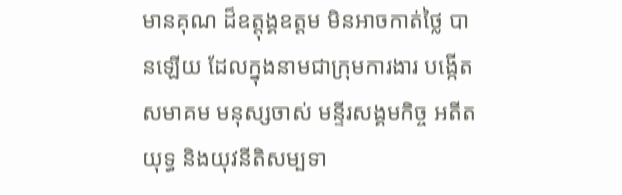មានគុណ ដ៏ឧត្តុង្គឧត្តម មិនអាចកាត់ថ្លៃ បានឡើយ ដែលក្នុងនាមជាក្រុមការងារ បង្កើតសមាគម មនុស្សចាស់ មន្ទីរសង្គមកិច្ច អតីតយុទ្ធ និងយុវនីតិសម្បទា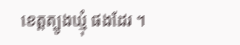ខេត្តត្បូងឃ្មុំ ផងដែរ ។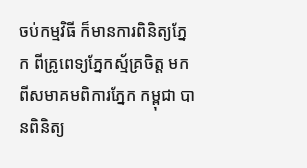ចប់កម្មវិធី ក៏មានការពិនិត្យភ្នែក ពីគ្រូពេទ្យភ្នែកស្ម័គ្រចិត្ត មកពីសមាគមពិការភ្នែក កម្ពុជា បានពិនិត្យ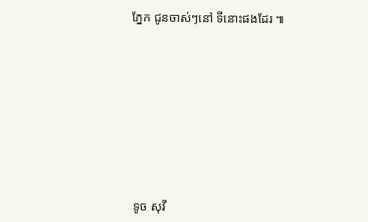ភ្នែក ជូនចាស់ៗនៅ ទីនោះផងដែរ ៕










 ទូច សុវី